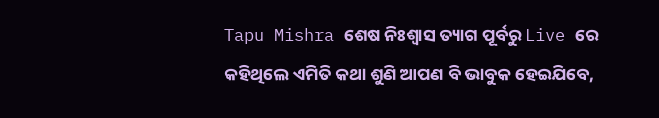Tapu Mishra ଶେଷ ନିଃଶ୍ୱାସ ତ୍ୟାଗ ପୂର୍ବରୁ Live ରେ କହିଥିଲେ ଏମିତି କଥା ଶୁଣି ଆପଣ ବି ଭାବୁକ ହେଇଯିବେ,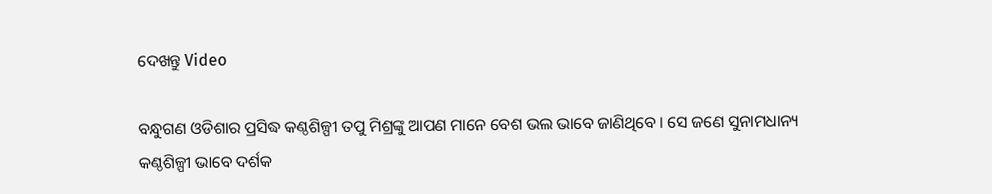ଦେଖନ୍ତୁ Video

ବନ୍ଧୁଗଣ ଓଡିଶାର ପ୍ରସିଦ୍ଧ କଣ୍ଠଶିଳ୍ପୀ ତପୁ ମିଶ୍ରଙ୍କୁ ଆପଣ ମାନେ ବେଶ ଭଲ ଭାବେ ଜାଣିଥିବେ । ସେ ଜଣେ ସୁନାମଧାନ୍ୟ କଣ୍ଠଶିଳ୍ପୀ ଭାବେ ଦର୍ଶକ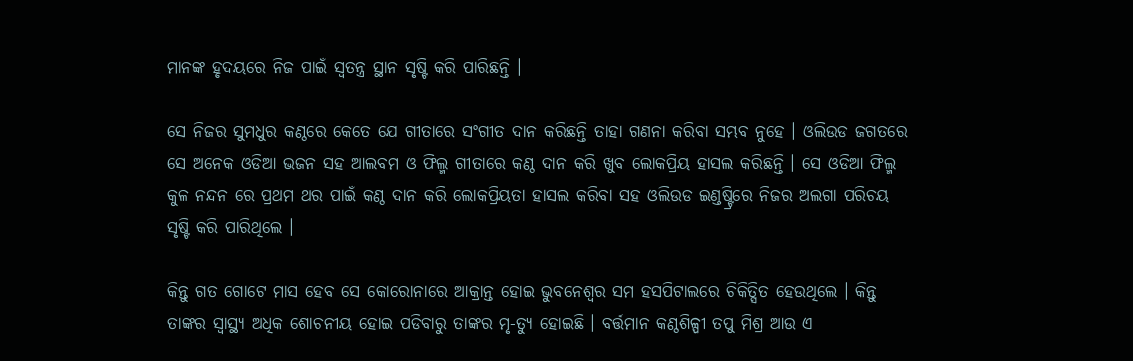ମାନଙ୍କ ହୃଦୟରେ ନିଜ ପାଇଁ ସ୍ଵତନ୍ତ୍ର ସ୍ଥାନ ସୃଷ୍ଟି କରି ପାରିଛନ୍ତି ।

ସେ ନିଜର ସୁମଧୁର କଣ୍ଠରେ କେତେ ଯେ ଗୀତାରେ ସଂଗୀତ ଦାନ କରିଛନ୍ତି ତାହା ଗଣନା କରିବା ସମ୍ଭବ ନୁହେ । ଓଲିଉଡ ଜଗତରେ ସେ ଅନେକ ଓଡିଆ ଭଜନ ସହ ଆଲବମ ଓ ଫିଲ୍ମ ଗୀତାରେ କଣ୍ଠ ଦାନ କରି ଖୁବ ଲୋକପ୍ରିୟ ହାସଲ କରିଛନ୍ତି । ସେ ଓଡିଆ ଫିଲ୍ମ କୁଳ ନନ୍ଦନ ରେ ପ୍ରଥମ ଥର ପାଇଁ କଣ୍ଠ ଦାନ କରି ଲୋକପ୍ରିୟତା ହାସଲ କରିବା ସହ ଓଲିଉଡ ଇଣ୍ଡଷ୍ଟ୍ରିରେ ନିଜର ଅଲଗା ପରିଚୟ ସୃଷ୍ଟି କରି ପାରିଥିଲେ ।

କିନ୍ତୁ ଗତ ଗୋଟେ ମାସ ହେବ ସେ କୋରୋନାରେ ଆକ୍ରାନ୍ତ ହୋଇ ଭୁବନେଶ୍ବର ସମ ହସପିଟାଲରେ ଚିକିତ୍ସିତ ହେଉଥିଲେ । କିନ୍ତୁ ତାଙ୍କର ସ୍ୱାସ୍ଥ୍ୟ ଅଧିକ ଶୋଚନୀୟ ହୋଇ ପଡିବାରୁ ତାଙ୍କର ମୃ-ତ୍ଯୁ ହୋଇଛି । ବର୍ତ୍ତମାନ କଣ୍ଠଶିଳ୍ପୀ ତପୁ ମିଶ୍ର ଆଉ ଏ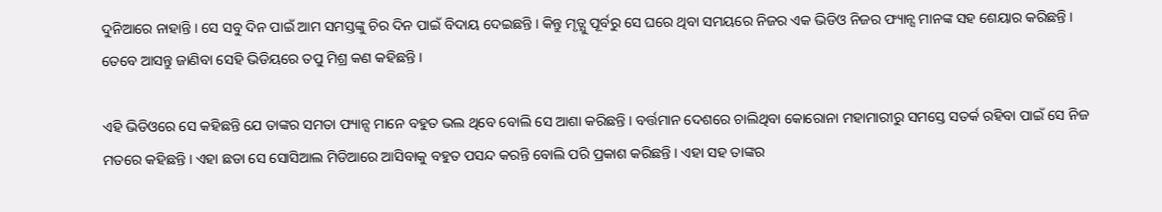ଦୁନିଆରେ ନାହାନ୍ତି । ସେ ସବୁ ଦିନ ପାଇଁ ଆମ ସମସ୍ତଙ୍କୁ ଚିର ଦିନ ପାଇଁ ବିଦାୟ ଦେଇଛନ୍ତି । କିନ୍ତୁ ମୃତ୍ଯୁ ପୂର୍ବରୁ ସେ ଘରେ ଥିବା ସମୟରେ ନିଜର ଏକ ଭିଡିଓ ନିଜର ଫ୍ୟାନ୍ସ ମାନଙ୍କ ସହ ଶେୟାର କରିଛନ୍ତି । ତେବେ ଆସନ୍ତୁ ଜାଣିବା ସେହି ଭିଡିୟରେ ତପୁ ମିଶ୍ର କଣ କହିଛନ୍ତି ।

ଏହି ଭିଡିଓରେ ସେ କହିଛନ୍ତି ଯେ ତାଙ୍କର ସମତା ଫ୍ୟାନ୍ସ ମାନେ ବହୁତ ଭଲ ଥିବେ ବୋଲି ସେ ଆଶା କରିଛନ୍ତି । ବର୍ତ୍ତମାନ ଦେଶରେ ଚାଲିଥିବା କୋରୋନା ମହାମାରୀରୁ ସମସ୍ତେ ସତର୍କ ରହିବା ପାଇଁ ସେ ନିଜ ମତରେ କହିଛନ୍ତି । ଏହା ଛଡା ସେ ସୋସିଆଲ ମିଡିଆରେ ଆସିବାକୁ ବହୁତ ପସନ୍ଦ କରନ୍ତି ବୋଲି ପରି ପ୍ରକାଶ କରିଛନ୍ତି । ଏହା ସହ ତାଙ୍କର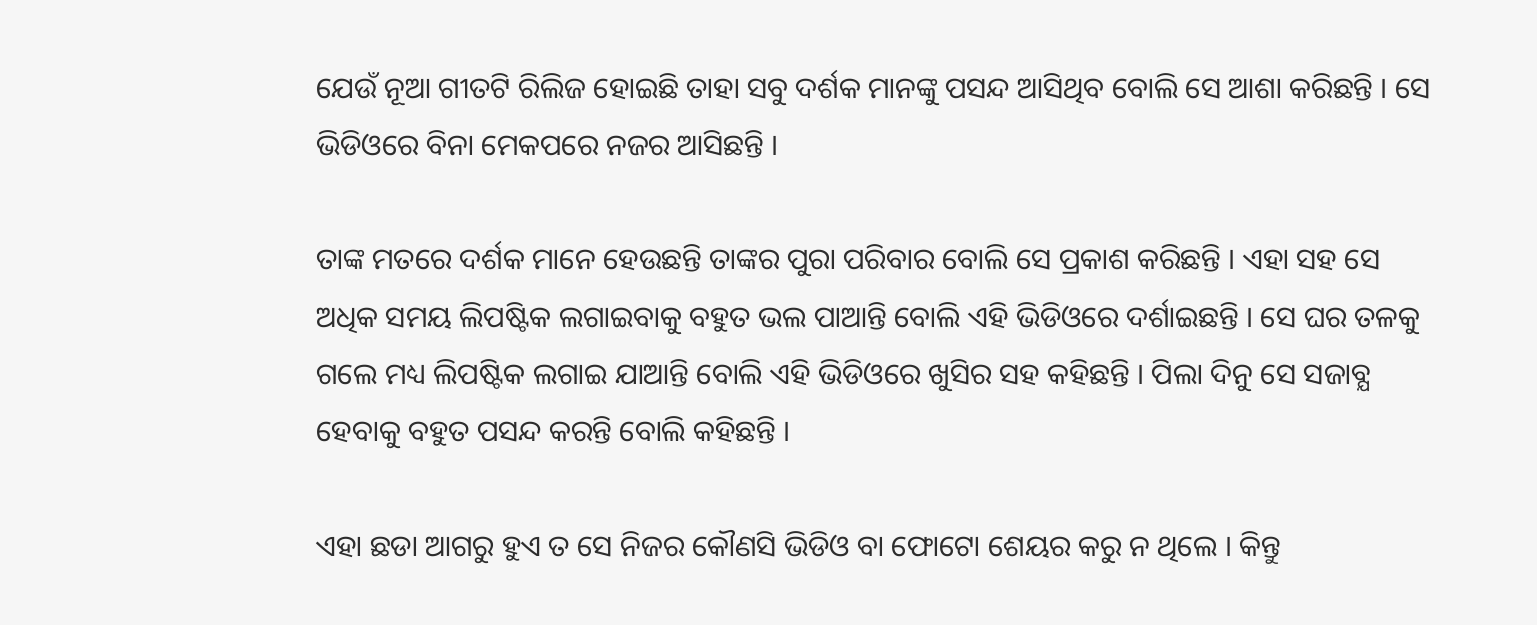ଯେଉଁ ନୂଆ ଗୀତଟି ରିଲିଜ ହୋଇଛି ତାହା ସବୁ ଦର୍ଶକ ମାନଙ୍କୁ ପସନ୍ଦ ଆସିଥିବ ବୋଲି ସେ ଆଶା କରିଛନ୍ତି । ସେ ଭିଡିଓରେ ବିନା ମେକପରେ ନଜର ଆସିଛନ୍ତି ।

ତାଙ୍କ ମତରେ ଦର୍ଶକ ମାନେ ହେଉଛନ୍ତି ତାଙ୍କର ପୁରା ପରିବାର ବୋଲି ସେ ପ୍ରକାଶ କରିଛନ୍ତି । ଏହା ସହ ସେ ଅଧିକ ସମୟ ଲିପଷ୍ଟିକ ଲଗାଇବାକୁ ବହୁତ ଭଲ ପାଆନ୍ତି ବୋଲି ଏହି ଭିଡିଓରେ ଦର୍ଶାଇଛନ୍ତି । ସେ ଘର ତଳକୁ ଗଲେ ମଧ୍ୟ ଲିପଷ୍ଟିକ ଲଗାଇ ଯାଆନ୍ତି ବୋଲି ଏହି ଭିଡିଓରେ ଖୁସିର ସହ କହିଛନ୍ତି । ପିଲା ଦିନୁ ସେ ସଜାବ୍ଯ ହେବାକୁ ବହୁତ ପସନ୍ଦ କରନ୍ତି ବୋଲି କହିଛନ୍ତି ।

ଏହା ଛଡା ଆଗରୁ ହୁଏ ତ ସେ ନିଜର କୌଣସି ଭିଡିଓ ବା ଫୋଟୋ ଶେୟର କରୁ ନ ଥିଲେ । କିନ୍ତୁ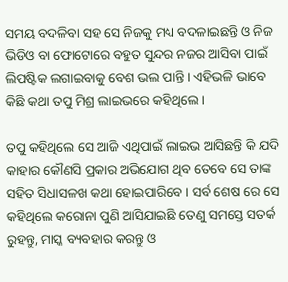ସମୟ ବଦଳିବା ସହ ସେ ନିଜକୁ ମଧ୍ୟ ବଦଳାଇଛନ୍ତି ଓ ନିଜ ଭିଡିଓ ବା ଫୋଟୋରେ ବହୁତ ସୁନ୍ଦର ନଜର ଆସିବା ପାଇଁ ଲିପଷ୍ଟିକ ଲଗାଇବାକୁ ବେଶ ଭଲ ପାନ୍ତି । ଏହିଭଳି ଭାବେ କିଛି କଥା ତପୁ ମିଶ୍ର ଲାଇଭରେ କହିଥିଲେ ।

ତପୁ କହିଥିଲେ ସେ ଆଜି ଏଥିପାଇଁ ଲାଇଭ ଆସିଛନ୍ତି କି ଯଦି କାହାର କୌଣସି ପ୍ରକାର ଅଭିଯୋଗ ଥିବ ତେବେ ସେ ତାଙ୍କ ସହିତ ସିଧାସଳଖ କଥା ହୋଇପାରିବେ । ସର୍ବ ଶେଷ ରେ ସେ କହିଥିଲେ କରୋନା ପୁଣି ଆସିଯାଇଛି ତେଣୁ ସମସ୍ତେ ସତର୍କ ରୁହନ୍ତୁ, ମାସ୍କ ବ୍ୟବହାର କରନ୍ତୁ ଓ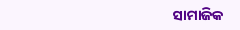ସାମାଜିକ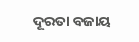ଦୂରତା ବଜାୟ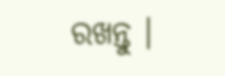ରଖନ୍ତୁ ।